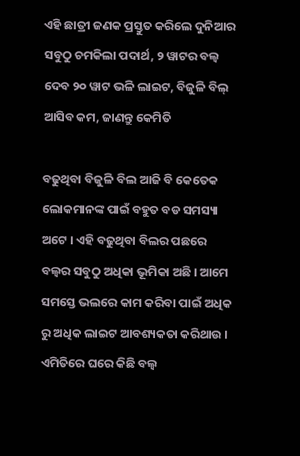ଏହି ଛାତ୍ରୀ ଜଣକ ପ୍ରସ୍ତୁତ କରିଲେ ଦୁନିଆର ସବୁଠୁ ଚମକିଲା ପଦାର୍ଥ, ୨ ୱାଟର ବଲ୍ବ ଦେବ ୨୦ ୱାଟ ଭଳି ଲାଇଟ, ବିଜୁଳି ବିଲ୍ ଆସିବ କମ, ଜାଣନ୍ତୁ କେମିତି

ବଢୁଥିବା ବିଜୁଳି ବିଲ ଆଜି ବି କେତେକ ଲୋକମାନଙ୍କ ପାଇଁ ବହୁତ ବଡ ସମସ୍ୟା ଅଟେ । ଏହି ବଢୁଥିବା ବିଲର ପଛରେ ବଲ୍ବର ସବୁଠୁ ଅଧିକା ଭୂମିକା ଅଛି । ଆମେ ସମସ୍ତେ ଭଲରେ କାମ କରିବା ପାଇଁ ଅଧିକ ରୁ ଅଧିକ ଲାଇଟ ଆବଶ୍ୟକତା କରିଥାଉ । ଏମିତିରେ ଘରେ କିଛି ବଲ୍ବ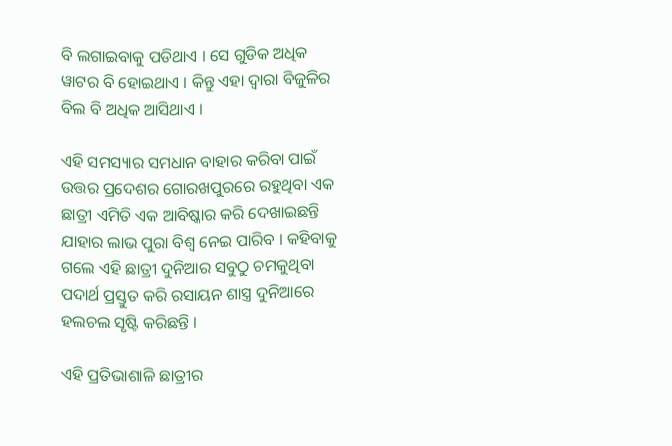ବି ଲଗାଇବାକୁ ପଡିଥାଏ । ସେ ଗୁଡିକ ଅଧିକ ୱାଟର ବି ହୋଇଥାଏ । କିନ୍ତୁ ଏହା ଦ୍ଵାରା ବିଜୁଳିର ବିଲ ବି ଅଧିକ ଆସିଥାଏ ।

ଏହି ସମସ୍ୟାର ସମଧାନ ବାହାର କରିବା ପାଇଁ ଉତ୍ତର ପ୍ରଦେଶର ଗୋରଖପୁରରେ ରହୁଥିବା ଏକ ଛାତ୍ରୀ ଏମିତି ଏକ ଆବିଷ୍କାର କରି ଦେଖାଇଛନ୍ତି ଯାହାର ଲାଭ ପୁରା ବିଶ୍ଵ ନେଇ ପାରିବ । କହିବାକୁ ଗଲେ ଏହି ଛାତ୍ରୀ ଦୁନିଆର ସବୁଠୁ ଚମକୁଥିବା ପଦାର୍ଥ ପ୍ରସ୍ତୁତ କରି ରସାୟନ ଶାସ୍ତ୍ର ଦୁନିଆରେ ହଲଚଲ ସୃଷ୍ଟି କରିଛନ୍ତି ।

ଏହି ପ୍ରତିଭାଶାଳି ଛାତ୍ରୀର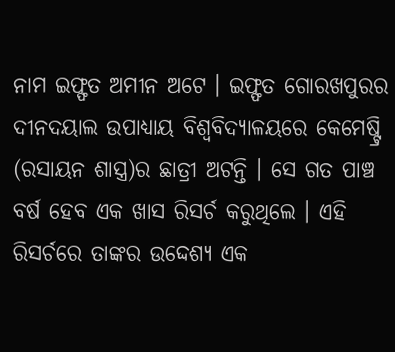ନାମ ଇଫ୍ଫତ ଅମୀନ ଅଟେ । ଇଫ୍ଫତ ଗୋରଖପୁରର ଦୀନଦୟାଲ ଉପାଧ୍ୟାୟ ବିଶ୍ୱବିଦ୍ୟାଳୟରେ କେମେଷ୍ଟ୍ରି (ରସାୟନ ଶାସ୍ତ୍ର)ର ଛାତ୍ରୀ ଅଟନ୍ତି । ସେ ଗତ ପାଞ୍ଚ ବର୍ଷ ହେବ ଏକ ଖାସ ରିସର୍ଚ କରୁଥିଲେ । ଏହି ରିସର୍ଚରେ ତାଙ୍କର ଉଦ୍ଦେଶ୍ୟ ଏକ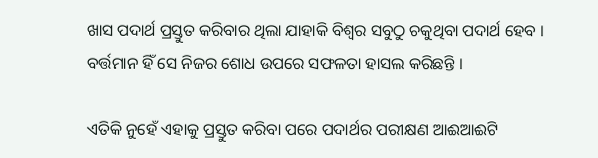ଖାସ ପଦାର୍ଥ ପ୍ରସ୍ତୁତ କରିବାର ଥିଲା ଯାହାକି ବିଶ୍ଵର ସବୁଠୁ ଚକୁଥିବା ପଦାର୍ଥ ହେବ । ବର୍ତ୍ତମାନ ହିଁ ସେ ନିଜର ଶୋଧ ଉପରେ ସଫଳତା ହାସଲ କରିଛନ୍ତି ।

ଏତିକି ନୁହେଁ ଏହାକୁ ପ୍ରସ୍ତୁତ କରିବା ପରେ ପଦାର୍ଥର ପରୀକ୍ଷଣ ଆଈଆଈଟି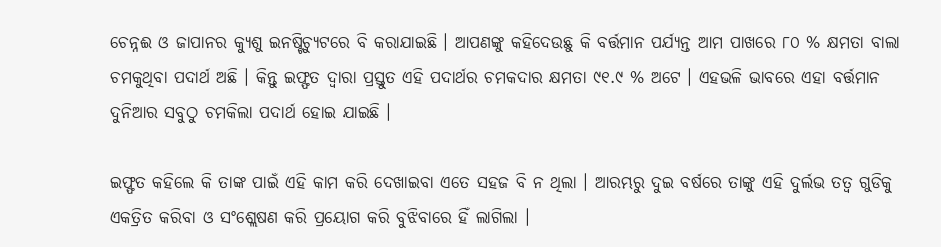ଚେନ୍ନଈ ଓ ଜାପାନର କ୍ୟୁଶୁ ଇନଷ୍ଟିଚ୍ୟୁଟରେ ବି କରାଯାଇଛି । ଆପଣଙ୍କୁ କହିଦେଉଛୁ କି ବର୍ତ୍ତମାନ ପର୍ଯ୍ୟନ୍ତ ଆମ ପାଖରେ ୮୦ % କ୍ଷମତା ବାଲା ଚମକୁଥିବା ପଦାର୍ଥ ଅଛି । କିନ୍ତୁ ଇଫ୍ଫତ ଦ୍ଵାରା ପ୍ରସ୍ତୁତ ଏହି ପଦାର୍ଥର ଚମକଦାର କ୍ଷମତା ୯୧.୯ % ଅଟେ । ଏହଭଳି ଭାବରେ ଏହା ବର୍ତ୍ତମାନ ଦୁନିଆର ସବୁଠୁ ଚମକିଲା ପଦାର୍ଥ ହୋଇ ଯାଇଛି ।

ଇଫ୍ଫତ କହିଲେ କି ତାଙ୍କ ପାଇଁ ଏହି କାମ କରି ଦେଖାଇବା ଏତେ ସହଜ ବି ନ ଥିଲା । ଆରମ୍ଭରୁ ଦୁଇ ବର୍ଷରେ ତାଙ୍କୁ ଏହି ଦୁର୍ଲଭ ତତ୍ୱ ଗୁଡିକୁ ଏକତ୍ରିତ କରିବା ଓ ସଂଶ୍ଲେଷଣ କରି ପ୍ରୟୋଗ କରି ବୁଝିବାରେ ହିଁ ଲାଗିଲା ।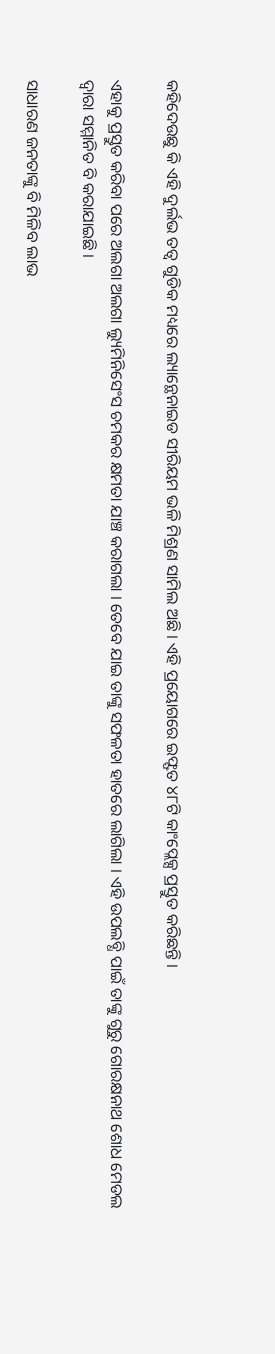କହିଦେଉଛୁ କି ଏହି ଦୁର୍ଲଭ ତତ୍ୱ ଗୁଡିକ ମଧ୍ୟରେ ଲ୍ୟାନ୍ଥେନାଇଡ ସୀରିୟମ ଭଳି ମିଶ୍ରଣ ସାମିଲ ଅଛି । ଏହି ପ୍ରୟୋଗରେ ଇଫ୍ଫତ ୪୮ଟି କାଂପ୍ଲେକ୍ସ ପ୍ରସ୍ତୁତ କରିଛନ୍ତି ।

ଏହାକୁ ପ୍ରସ୍ତୁତ କରିବା ପରେ ଅଲଗା ଅଲଗା ଲ୍ୟୁମିନିସେଂସ ଚମକର କ୍ଷମତା ଯାଞ୍ଚ କରାଗଲା । ତେବେ ଯାଇ ତାଙ୍କୁ ସଫଳତା ହାତରେ ଲାଗିଲା । ଏହି ଉପଲବ୍ଧି ପାଇଁ ତାଙ୍କୁ ଗୁରୁ ଗୋରକ୍ଷନାଥ ଶୋଧ ମେଡଲ ଦ୍ଵାରା ସମ୍ମାନିତ ବି କରାଯାଇଛି ।

ସାଧାରଣ ଜନତାଙ୍କୁ ବି ମିଳିବ ଲାଭ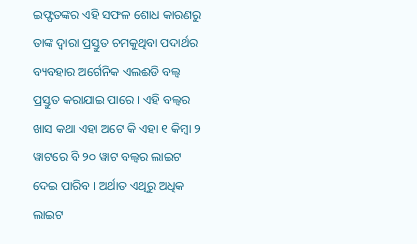ଇଫ୍ଫତଙ୍କର ଏହି ସଫଳ ଶୋଧ କାରଣରୁ ତାଙ୍କ ଦ୍ଵାରା ପ୍ରସ୍ତୁତ ଚମକୁଥିବା ପଦାର୍ଥର ବ୍ୟବହାର ଅର୍ଗେନିକ ଏଲଈଡି ବଲ୍ବ ପ୍ରସ୍ତୁତ କରାଯାଇ ପାରେ । ଏହି ବଲ୍ବର ଖାସ କଥା ଏହା ଅଟେ କି ଏହା ୧ କିମ୍ବା ୨ ୱାଟରେ ବି ୨୦ ୱାଟ ବଲ୍ବର ଲାଇଟ ଦେଇ ପାରିବ । ଅର୍ଥାତ ଏଥିରୁ ଅଧିକ ଲାଇଟ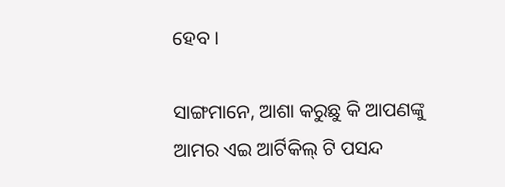ହେବ ।

ସାଙ୍ଗମାନେ, ଆଶା କରୁଛୁ କି ଆପଣଙ୍କୁ ଆମର ଏଇ ଆର୍ଟିକିଲ୍ ଟି ପସନ୍ଦ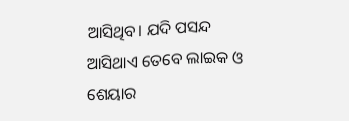ଆସିଥିବ। ଯଦି ପସନ୍ଦ ଆସିଥାଏ ତେବେ ଲାଇକ ଓ ଶେୟାର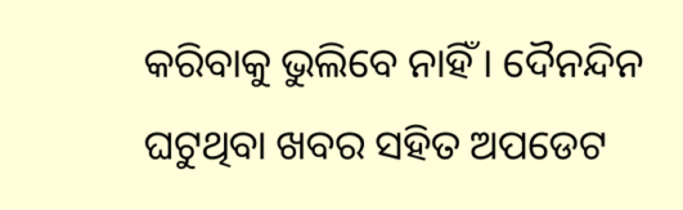କରିବାକୁ ଭୁଲିବେ ନାହିଁ । ଦୈନନ୍ଦିନ ଘଟୁଥିବା ଖବର ସହିତ ଅପଡେଟ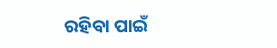ରହିବା ପାଇଁ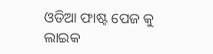ଓଡିଆ ଫାଷ୍ଟ ପେଜ କୁ ଲାଇକ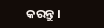କରନ୍ତୁ ।